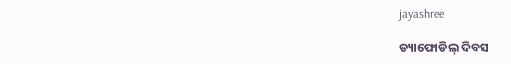jayashree

ଡ୍ୟାଫୋଡିଲ୍ ଦିବସ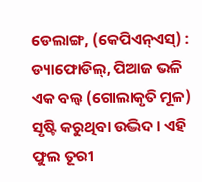ଡେଲାଙ୍ଗ, (କେପିଏନ୍‌ଏସ୍‌) : ଡ୍ୟାଫୋଡିଲ୍, ପିଆଜ ଭଳି ଏକ ବଲ୍ବ (ଗୋଲାକୃତି ମୂଳ) ସୃଷ୍ଟି କରୁଥିବା ଉଦ୍ଭିଦ । ଏହି ଫୁଲ ତୂରୀ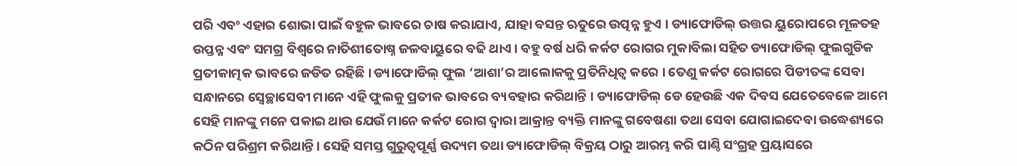ପରି ଏବଂ ଏହାର ଶୋଭା ପାଇଁ ବହୁଳ ଭାବରେ ଚାଷ କରାଯାଏ, ଯାହା ବସନ୍ତ ଋତୁରେ ଉତ୍ପନ୍ନ ହୁଏ । ଡ୍ୟାଫୋଡିଲ୍ ଉତ୍ତର ୟୁରୋପରେ ମୂଳତହ ଉପ୍ତନ୍ନ ଏବଂ ସମଗ୍ର ବିଶ୍ୱରେ ନାତିଶୀତୋଷ୍ନ ଜଳବାୟୁରେ ବଢି ଥାଏ । ବହୁ ବର୍ଷ ଧରି କର୍କଟ ରୋଗର ମୁକାବିଲା ସହିତ ଡ୍ୟାଫୋଡିଲ୍ ଫୁଲଗୁଡିକ ପ୍ରତୀକାତ୍ମକ ଭାବରେ ଜଡିତ ରହିଛି । ଡ୍ୟାଫୋଡିଲ୍ ଫୁଲ ‘ଆଶା’ର ଆଲୋକକୁ ପ୍ରତିନିଧିତ୍ଵ କରେ । ତେଣୁ କର୍କଟ ରୋଗରେ ପିଡୀତଙ୍କ ସେବା ସନ୍ଧାନରେ ସ୍ୱେଚ୍ଛାସେବୀ ମାନେ ଏହି ଫୁଲକୁ ପ୍ରତୀକ ଭାବରେ ବ୍ୟବହାର କରିଥାନ୍ତି । ଡ୍ୟାଫୋଡିଲ୍ ଡେ ହେଉଛି ଏକ ଦିବସ ଯେତେବେଳେ ଆମେ ସେହି ମାନଙ୍କୁ ମନେ ପକାଇ ଥାଉ ଯେଉଁ ମାନେ କର୍କଟ ରୋଗ ଦ୍ଵାରା ଆକ୍ରାନ୍ତ ବ୍ୟକ୍ତି ମାନଙ୍କୁ ଗବେଷଣା ତଥା ସେବା ଯୋଗାଇଦେବା ଉଦ୍ଧେଶ୍ୟରେ କଠିନ ପରିଶ୍ରମ କରିଥାନ୍ତି । ସେହି ସମସ୍ତ ଗୁରୁତ୍ୱପୂର୍ଣ୍ଣ ଉଦ୍ୟମ ତଥା ଡ୍ୟାଫୋଡିଲ୍ ବିକ୍ରୟ ଠାରୁ ଆରମ୍ଭ କରି ପାଣ୍ଠି ସଂଗ୍ରହ ପ୍ରୟାସରେ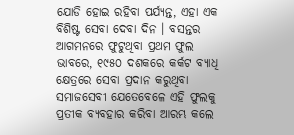ଯୋଡି ହୋଇ ରହିବା ପର୍ଯ୍ୟନ୍ତ, ଏହା ଏକ ବିଶିଷ୍ଟ ସେବା ଦେବା ଦିନ । ବସନ୍ତର ଆଗମନରେ ଫୁଟୁଥିବା ପ୍ରଥମ ଫୁଲ ଭାବରେ, ୧୯୫୦ ଦଶକରେ କର୍କଟ ବ୍ୟାଧି କ୍ଷେତ୍ରରେ ସେବା ପ୍ରଦାନ କରୁଥିବା ସମାଜସେବୀ ଯେତେବେଳେ ଏହି ଫୁଲକୁ ପ୍ରତୀକ ବ୍ୟବହାର କରିବା ଆରମ୍ଭ କଲେ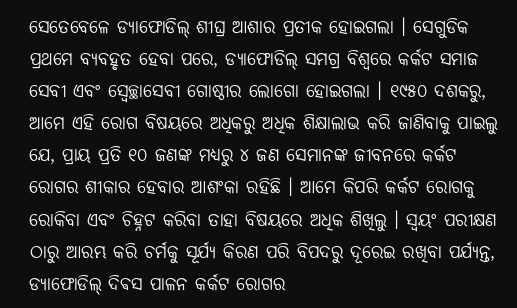ସେତେବେଳେ ଡ୍ୟାଫୋଡିଲ୍ ଶୀଘ୍ର ଆଶାର ପ୍ରତୀକ ହୋଇଗଲା । ସେଗୁଡିକ ପ୍ରଥମେ ବ୍ୟବହୃତ ହେବା ପରେ, ଡ୍ୟାଫୋଡିଲ୍ ସମଗ୍ର ବିଶ୍ୱରେ କର୍କଟ ସମାଜ ସେବୀ ଏବଂ ସ୍ୱେଚ୍ଛାସେବୀ ଗୋଷ୍ଠୀର ଲୋଗୋ ହୋଇଗଲା । ୧୯୫୦ ଦଶକରୁ, ଆମେ ଏହି ରୋଗ ବିଷୟରେ ଅଧିକରୁ ଅଧିକ ଶିକ୍ଷାଲାଭ କରି ଜାଣିବାକୁ ପାଇଲୁ ଯେ, ପ୍ରାୟ ପ୍ରତି ୧୦ ଜଣଙ୍କ ମଧ୍ୟରୁ ୪ ଜଣ ସେମାନଙ୍କ ଜୀବନରେ କର୍କଟ ରୋଗର ଶୀକାର ହେବାର ଆଶଂକା ରହିଛି । ଆମେ କିପରି କର୍କଟ ରୋଗକୁ ରୋକିବା ଏବଂ ଚିହ୍ନଟ କରିବା ତାହା ବିଷୟରେ ଅଧିକ ଶିଖିଲୁ । ସ୍ଵୟଂ ପରୀକ୍ଷଣ ଠାରୁ ଆରମ୍ଭ କରି ଚର୍ମକୁ ସୂର୍ଯ୍ୟ କିରଣ ପରି ବିପଦରୁ ଦୂରେଇ ରଖିବା ପର୍ଯ୍ୟନ୍ତ, ଡ୍ୟାଫୋଡିଲ୍ ଦିଵସ ପାଳନ କର୍କଟ ରୋଗର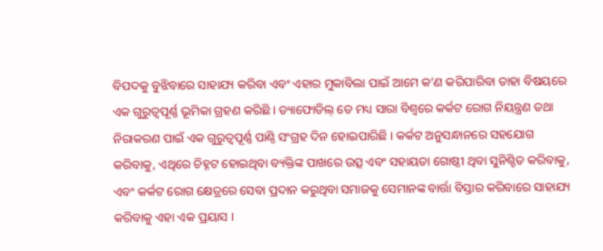ବିପଦକୁ ବୁଝିବାରେ ସାହାଯ୍ୟ କରିବା ଏବଂ ଏହାର ମୁକାବିଲା ପାଇଁ ଆମେ କ’ଣ କରିପାରିବା ତାହା ବିଷୟରେ ଏକ ଗୁରୁତ୍ୱପୂର୍ଣ୍ଣ ଭୂମିକା ଗ୍ରହଣ କରିଛି । ଡ୍ୟାଫୋଡିଲ୍ ଡେ ମଧ୍ୟ ସାରା ବିଶ୍ୱରେ କର୍କଟ ରୋଗ ନିୟନ୍ତ୍ରଣ ତଥା ନିରାକରଣ ପାଇଁ ଏକ ଗୁରୁତ୍ୱପୂର୍ଣ୍ଣ ପାଣ୍ଠି ସଂଗ୍ରହ ଦିନ ହୋଇପାରିଛି । କର୍କଟ ଅନୁସନ୍ଧାନରେ ସହଯୋଗ କରିବାକୁ, ଏଥିରେ ଚିହ୍ନଟ ହୋଇଥିବା ବ୍ୟକ୍ତିଙ୍କ ପାଖରେ ଉତ୍ସ ଏବଂ ସହାୟତା ଗୋଷ୍ଠୀ ଥିବା ସୁନିଶ୍ଚିତ କରିବାକୁ, ଏବଂ କର୍କଟ ରୋଗ କ୍ଷେତ୍ରରେ ସେବା ପ୍ରଦାନ କରୁଥିବା ସମାଜକୁ ସେମାନଙ୍କ ବାର୍ତ୍ତା ବିସ୍ତାର କରିବାରେ ସାହାଯ୍ୟ କରିବାକୁ ଏହା ଏକ ପ୍ରୟାସ ।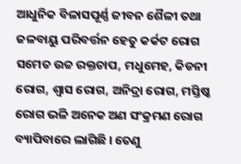ଆଧୁନିକ ବିଳାସପୂର୍ଣ୍ଣ ଜୀବନ ଶୈଳୀ ତଥା ଜଳବାୟୁ ପରିବର୍ତ୍ତନ ହେତୁ କର୍କଟ ରୋଗ ସମେତ ଉଚ୍ଚ ରକ୍ତଚାପ, ମଧୁମେହ, କିଡନୀ ରୋଗ, ଶ୍ଵାସ ରୋଗ, ଅନିଦ୍ରା ରୋଗ, ମସ୍ତିଷ୍କ ରୋଗ ଭଳି ଅନେକ ଅଣ ସଂକ୍ରମଣ ରୋଗ ବ୍ୟାପିବାରେ ଲାଗିଛି । ତେଣୁ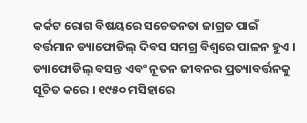କର୍କଟ ରୋଗ ବିଷୟରେ ସଚେତନତା ଜାଗ୍ରତ ପାଇଁ ବର୍ତ୍ତମାନ ଡ୍ୟାଫୋଡିଲ୍ ଦିବସ ସମଗ୍ର ବିଶ୍ୱରେ ପାଳନ ହୁଏ । ଡ୍ୟାଫୋଡିଲ୍ ବସନ୍ତ ଏବଂ ନୂତନ ଜୀବନର ପ୍ରତ୍ୟାବର୍ତ୍ତନକୁ ସୂଚିତ କରେ । ୧୯୫୦ ମସିହାରେ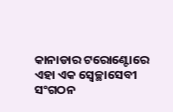କାନାଡାର ଟରୋଣ୍ଟୋରେ ଏହା ଏକ ସ୍ଵେଚ୍ଛାସେବୀ ସଂଗଠନ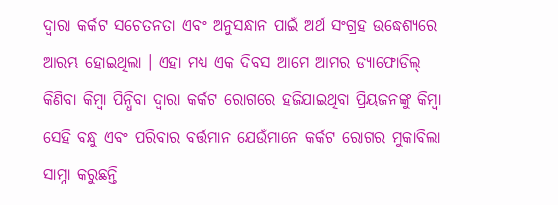ଦ୍ଵାରା କର୍କଟ ସଚେତନତା ଏବଂ ଅନୁସନ୍ଧାନ ପାଇଁ ଅର୍ଥ ସଂଗ୍ରହ ଉଦ୍ଧେଶ୍ୟରେ ଆରମ୍ଭ ହୋଇଥିଲା । ଏହା ମଧ୍ୟ ଏକ ଦିବସ ଆମେ ଆମର ଡ୍ୟାଫୋଡିଲ୍ କିଣିବା କିମ୍ବା ପିନ୍ଧିବା ଦ୍ୱାରା କର୍କଟ ରୋଗରେ ହଜିଯାଇଥିବା ପ୍ରିୟଜନଙ୍କୁ କିମ୍ବା ସେହି ବନ୍ଧୁ ଏବଂ ପରିବାର ବର୍ତ୍ତମାନ ଯେଉଁମାନେ କର୍କଟ ରୋଗର ମୁକାବିଲା ସାମ୍ନା କରୁଛନ୍ତି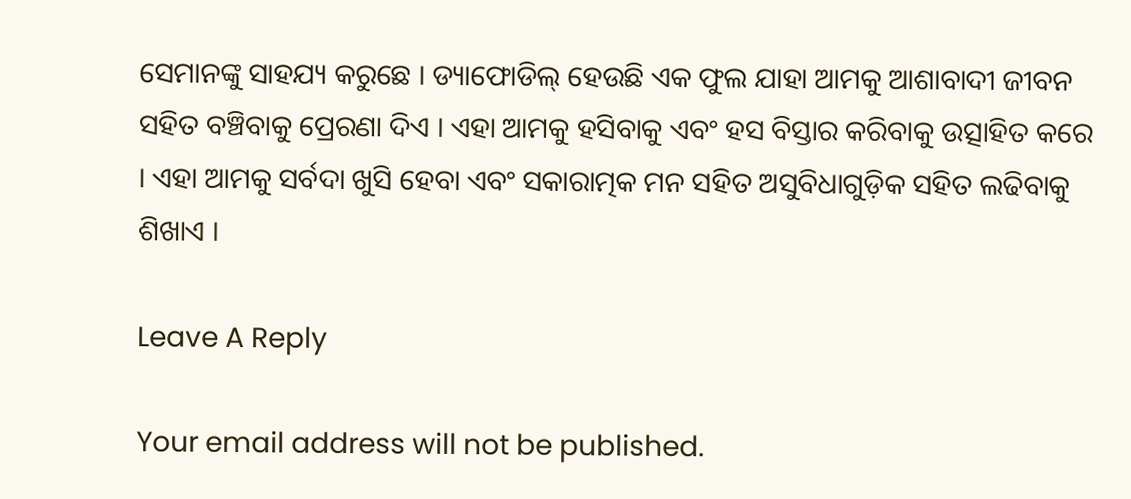ସେମାନଙ୍କୁ ସାହଯ୍ୟ କରୁଛେ । ଡ୍ୟାଫୋଡିଲ୍ ହେଉଛି ଏକ ଫୁଲ ଯାହା ଆମକୁ ଆଶାବାଦୀ ଜୀବନ ସହିତ ବଞ୍ଚିବାକୁ ପ୍ରେରଣା ଦିଏ । ଏହା ଆମକୁ ହସିବାକୁ ଏବଂ ହସ ବିସ୍ତାର କରିବାକୁ ଉତ୍ସାହିତ କରେ । ଏହା ଆମକୁ ସର୍ବଦା ଖୁସି ହେବା ଏବଂ ସକାରାତ୍ମକ ମନ ସହିତ ଅସୁବିଧାଗୁଡ଼ିକ ସହିତ ଲଢିବାକୁ ଶିଖାଏ ।

Leave A Reply

Your email address will not be published.